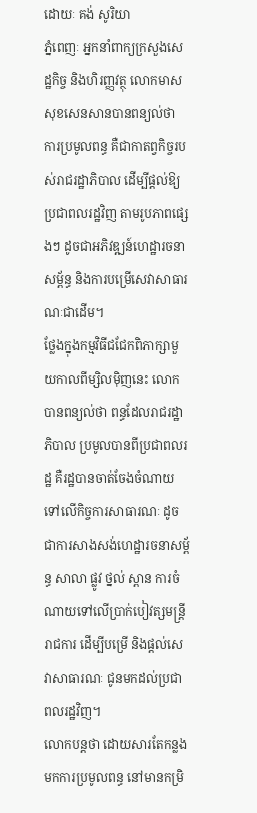ដោយៈ គង់ សូរិយា
ភ្នំពេញៈ អ្នកនាំពាក្យក្រសួងសេដ្ឋកិច្ច និងហិរញ្ញវត្ថុ លោកមាស សុខសេនសានបានពន្យល់ថា ការប្រមូលពន្ធ គឺជាកាតព្វកិច្ចរបស់រាជរដ្ឋាភិបាល ដើម្បីផ្តល់ឱ្យប្រជាពលរដ្ឋវិញ តាមរូបភាពផ្សេងៗ ដូចជាអភិវឌ្ឍន៍ហេដ្ឋារចនាសម្ព័ន្ធ និងការបម្រើសេវាសាធារណៈជាដើម។
ថ្លែងក្នុងកម្មវិធីជជែកពិភាក្សាមួយកាលពីម្សិលម៉ិញនេះ លោកបានពន្យល់ថា ពន្ធដែលរាជរដ្ឋាភិបាល ប្រមូលបានពីប្រជាពលរដ្ឋ គឺរដ្ឋបានចាត់ចែងចំណាយ ទៅលើកិច្ចការសាធារណៈ ដូចជាការសាងសង់ហេដ្ឋារចនាសម្ព័ន្ធ សាលា ផ្លូវ ថ្នល់ ស្ពាន ការចំណាយទៅលើប្រាក់បៀវត្សមន្រ្តីរាជការ ដើម្បីបម្រើ និងផ្តល់សេវាសាធារណៈ ជូនមកដល់ប្រជាពលរដ្ឋវិញ។
លោកបន្តថា ដោយសារតែកន្លងមកការប្រមូលពន្ធ នៅមានកម្រិ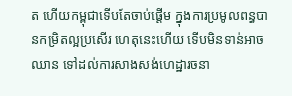ត ហើយកម្ពុជាទើបតែចាប់ផ្តើម ក្នុងការប្រមូលពន្ធបានកម្រិតល្អប្រសើរ ហេតុនេះហើយ ទើបមិនទាន់អាចឈាន ទៅដល់ការសាងសង់ហេដ្ឋារចនា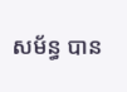សម័ន្ធ បាន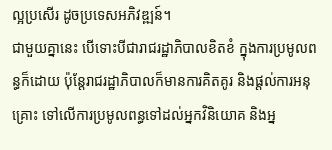ល្អប្រសើរ ដូចប្រទេសអភិវឌ្ឍន៍។
ជាមួយគ្នានេះ បើទោះបីជារាជរដ្ឋាភិបាលខិតខំ ក្នុងការប្រមូលពន្ធក៏ដោយ ប៉ុន្តែរាជរដ្ឋាភិបាលក៏មានការគិតគូរ និងផ្តល់ការអនុគ្រោះ ទៅលើការប្រមូលពន្ធទៅដល់អ្នកវិនិយោគ និងអ្ន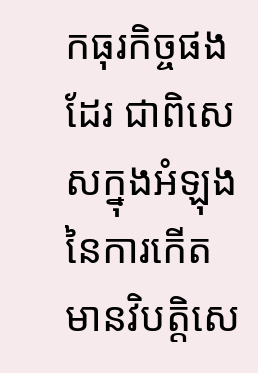កធុរកិច្ចផងដែរ ជាពិសេសក្នុងអំឡុងនៃការកើតមានវិបត្តិសេ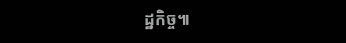ដ្ឋកិច្ច៕